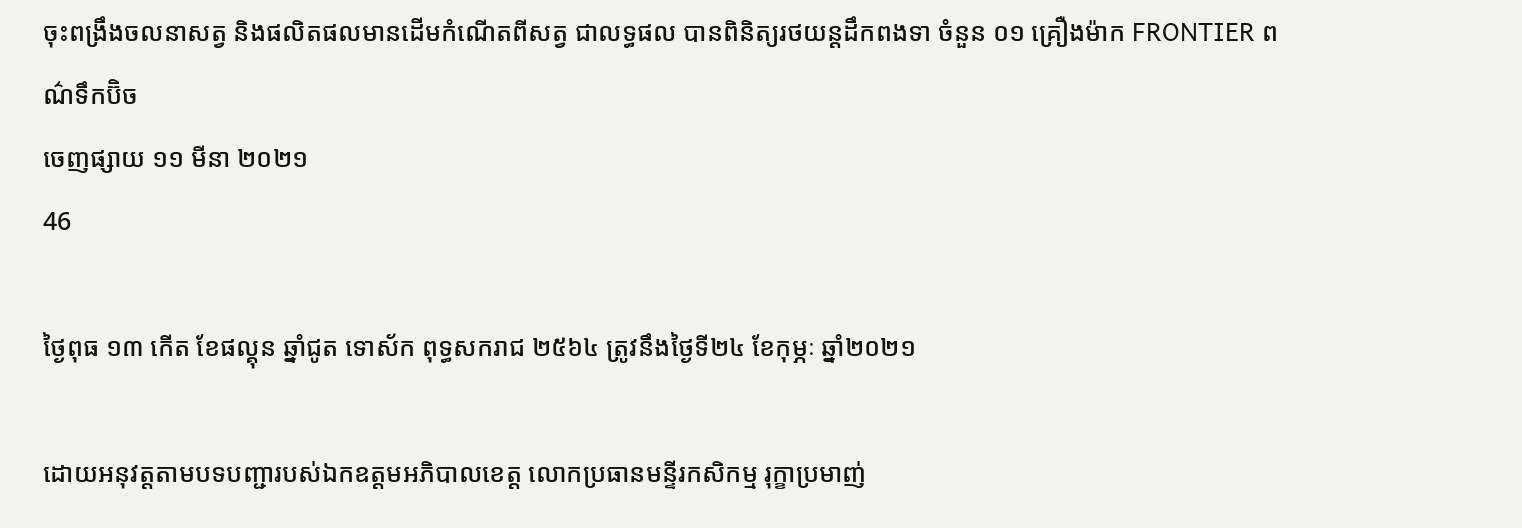ចុះពង្រឹងចលនាសត្វ និងផលិតផលមានដើមកំណើតពីសត្វ ជាលទ្ធផល បានពិនិត្យរថយន្ដដឹកពងទា ចំនួន ០១ គ្រឿងម៉ាក FRONTIER ពណ៌ទឹកប៊ិច
ចេញផ្សាយ ១១ មីនា ២០២១
46

ថ្ងៃពុធ ១៣ កើត ខែផល្គុន ឆ្នាំជូត ទោស័ក ពុទ្ធសករាជ ២៥៦៤ ត្រូវនឹងថ្ងៃទី២៤ ខែកុម្ភៈ ឆ្នាំ២០២១

ដោយអនុវត្តតាមបទបញ្ជារបស់ឯកឧត្តមអភិបាលខេត្ត លោកប្រធានមន្ទីរកសិកម្ម រុក្ខាប្រមាញ់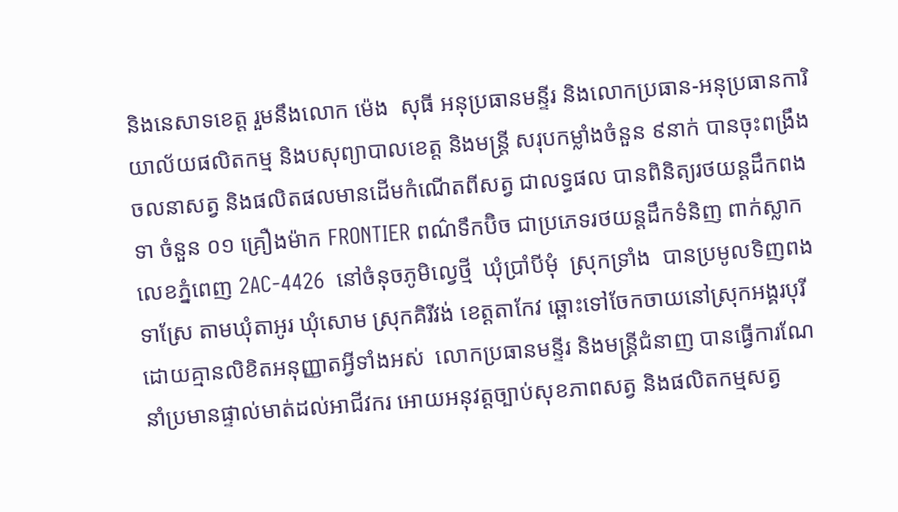និងនេសាទខេត្ដ រួមនឹងលោក ម៉េង  សុធី អនុប្រធានមន្ទីរ និងលោកប្រធាន-អនុប្រធានការិយាល័យផលិតកម្ម និងបសុព្យាបាលខេត្ត និងមន្រ្ដី សរុបកម្លាំងចំនួន ៩នាក់ បានចុះពង្រឹងចលនាសត្វ និងផលិតផលមានដើមកំណើតពីសត្វ ជាលទ្ធផល បានពិនិត្យរថយន្ដដឹកពងទា ចំនួន ០១ គ្រឿងម៉ាក FRONTIER ពណ៌ទឹកប៊ិច ជាប្រភេទរថយន្តដឹកទំនិញ ពាក់ស្លាកលេខភ្នំពេញ 2AC-4426  នៅចំនុចភូមិល្វេថ្មី  ឃុំប្រាំបីមុំ  ស្រុកទ្រាំង  បានប្រមូលទិញពងទាស្រែ តាមឃុំតាអូរ ឃុំសោម ស្រុកគិរីវង់ ខេត្តតាកែវ ឆ្ពោះទៅចែកចាយនៅស្រុកអង្គរបុរី ដោយគ្មានលិខិតអនុញ្ញាតអ្វីទាំងអស់  លោកប្រធានមន្ទីរ និងមន្រ្តីជំនាញ បានធ្វើការណែនាំប្រមានផ្ទាល់មាត់ដល់អាជីវករ អោយអនុវត្តច្បាប់សុខភាពសត្វ និងផលិតកម្មសត្វ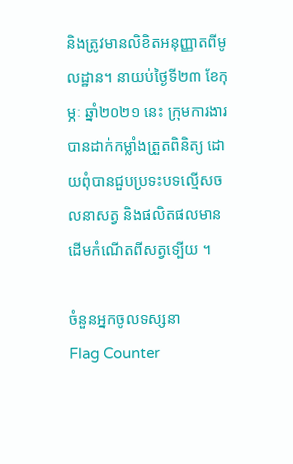និងត្រូវមានលិខិតអនុញ្ញាតពីមូលដ្ឋាន។ នាយប់ថ្ងៃទី២៣ ខែកុម្ភៈ ឆ្នាំ២០២១ នេះ ក្រុមការងារបានដាក់កម្លាំងត្រួតពិនិត្យ ដោយពុំបានជួបប្រទះបទល្មេីសចលនាសត្វ និងផលិតផលមានដេីមកំណេីតពីសត្វទ្បេីយ ។

ចំនួនអ្នកចូលទស្សនា
Flag Counter